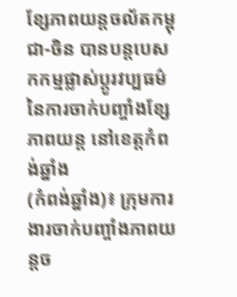ខ្សែភាពយន្តចល័តកម្ពុជា-ចិន បានបន្តបេសកកម្មផ្លាស់ប្តូរវប្បធម៌ នៃការចាក់បញ្ចាំងខ្សែភាពយន្ត នៅខេត្តកំពង់ឆ្នាំង
(កំពង់ឆ្នាំង)៖ ក្រុមការងារចាក់បញ្ចាំងភាពយន្តច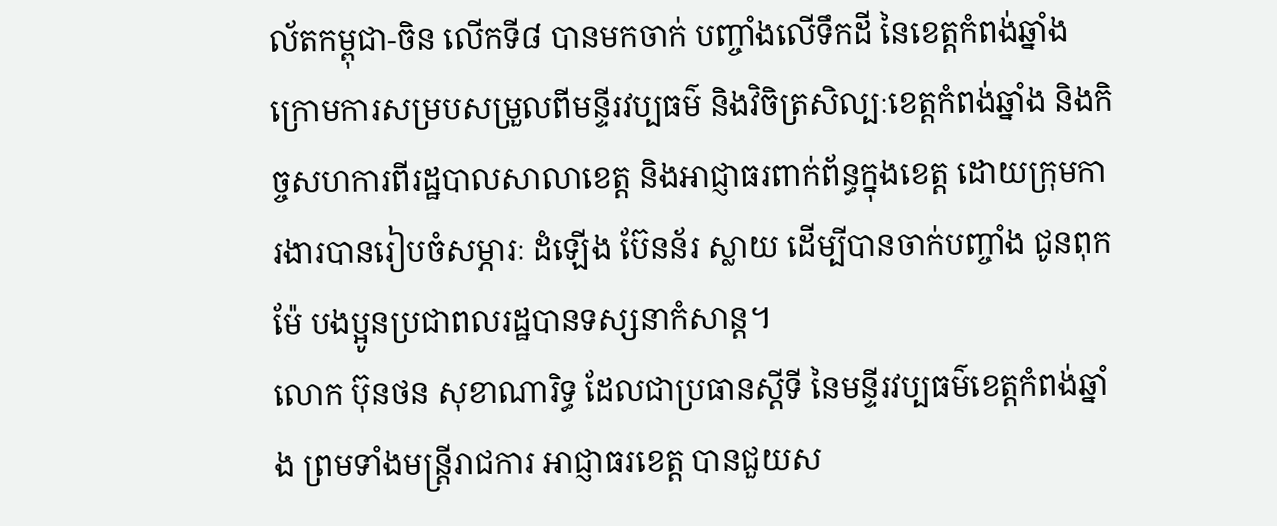ល័តកម្ពុជា-ចិន លើកទី៨ បានមកចាក់ បញ្ចាំងលើទឹកដី នៃខេត្តកំពង់ឆ្នាំង ក្រោមការសម្របសម្រួលពីមន្ទីរវប្បធម៌ និងវិចិត្រសិល្បៈខេត្តកំពង់ឆ្នាំង និងកិច្ចសហការពីរដ្ឋបាលសាលាខេត្ត និងអាជ្ញាធរពាក់ព័ន្ធក្នុងខេត្ត ដោយក្រុមការងារបានរៀបចំសម្ភារៈ ដំឡើង ប៊ែនន័រ ស្លាយ ដើម្បីបានចាក់បញ្ចាំង ជូនពុក ម៉ែ បងប្អូនប្រជាពលរដ្ឋបានទស្សនាកំសាន្ត។
លោក ប៊ុនថន សុខាណារិទ្ធ ដែលជាប្រធានស្តីទី នៃមន្ទីរវប្បធម៌ខេត្តកំពង់ឆ្នាំង ព្រមទាំងមន្ត្រីរាជការ អាជ្ញាធរខេត្ត បានជួយស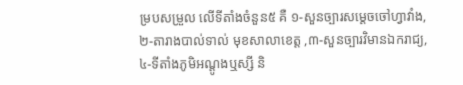ម្របសម្រួល លើទីតាំងចំនួន៥ គឺ ១-សួនច្បារសម្តេចចៅហ្វាវាំង,២-តារាងបាល់ទាល់ មុខសាលាខេត្ត ,៣-សួនច្បារវិមានឯករាជ្យ,៤-ទីតាំងភូមិអណ្តូងឬស្សី និ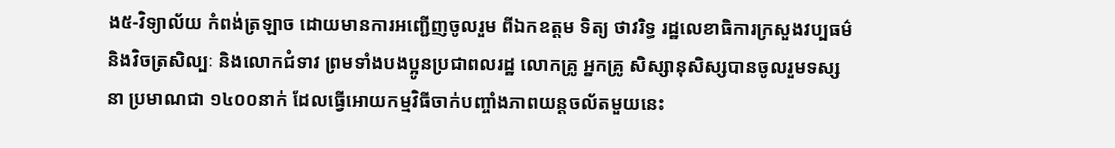ង៥-វិទ្យាល័យ កំពង់ត្រឡាច ដោយមានការអញ្ជើញចូលរួម ពីឯកឧត្តម ទិត្យ ថាវរិទ្ធ រដ្ឋលេខាធិការក្រសួងវប្បធម៌និងវិចត្រសិល្បៈ និងលោកជំទាវ ព្រមទាំងបងប្អូនប្រជាពលរដ្ឋ លោកគ្រូ អ្នកគ្រូ សិស្សានុសិស្សបានចូលរួមទស្សនា ប្រមាណជា ១៤០០នាក់ ដែលធ្វើអោយកម្មវិធីចាក់បញ្ចាំងភាពយន្តចល័តមួយនេះ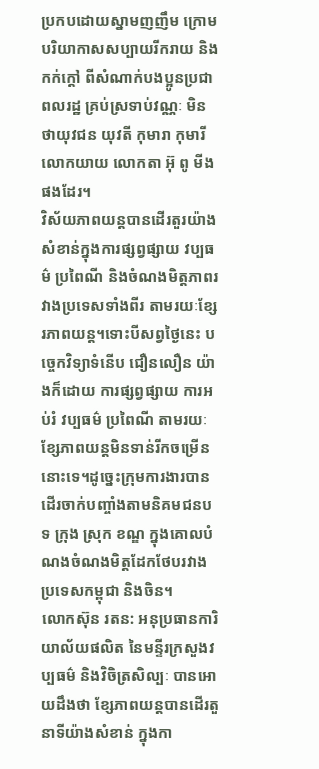ប្រកបដោយស្នាមញញឹម ក្រោមបរិយាកាសសប្បាយរីករាយ និងកក់ក្តៅ ពីសំណាក់បងប្អូនប្រជាពលរដ្ឋ គ្រប់ស្រទាប់វណ្ណៈ មិនថាយុវជន យុវតី កុមារា កុមារី លោកយាយ លោកតា អ៊ុ ពូ មីងផងដែរ។
វិស័យភាពយន្តបានដើរតួរយ៉ាងសំខាន់ក្នុងការផ្សព្វផ្សាយ វប្បធម៌ ប្រពៃណី និងចំណងមិត្តភាពរវាងប្រទេសទាំងពីរ តាមរយៈខ្សែរភាពយន្ត។ទោះបីសព្វថ្ងៃនេះ បច្ចេកវិទ្យាទំនើប ជឿនលឿន យ៉ាងក៏ដោយ ការផ្សព្វផ្សាយ ការអប់រំ វប្បធម៌ ប្រពៃណី តាមរយៈខ្សែភាពយន្តមិនទាន់រីកចម្រើននោះទេ។ដូច្នេះក្រុមការងារបានដើរចាក់បញ្ចាំងតាមនិគមជនបទ ក្រុង ស្រុក ខណ្ឌ ក្នុងគោលបំណងចំណងមិត្តដែកថែបរវាងប្រទេសកម្ពុជា និងចិន។
លោកស៊ុន រតន: អនុប្រធានការិយាល័យផលិត នៃមន្ទីរក្រសួងវប្បធម៌ និងវិចិត្រសិល្បៈ បានអោយដឹងថា ខ្សែភាពយន្តបានដើរតួនាទីយ៉ាងសំខាន់ ក្នុងកា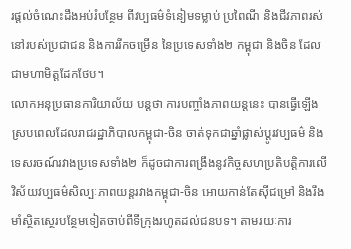រផ្តល់ចំណេះដឹងអប់រំបន្ថែម ពីវប្បធម៌ទំនៀមទម្លាប់ ប្រពៃណី និងជីវភាពរស់នៅរបស់ប្រជាជន និងការរីកចម្រើន នៃប្រទេសទាំង២ កម្ពុជា និងចិន ដែលជាមហាមិត្តដែកថែប។
លោកអនុប្រធានការិយាល័យ បន្តថា ការបញ្ចាំងភាពយន្តនេះ បានធ្វើឡើងស្របពេលដែលរាជរដ្ឋាភិបាលកម្ពុជា-ចិន ចាត់ទុកជាឆ្នាំផ្លាស់ប្តូរវប្បធម៌ និងទេសរចណ៍រវាងប្រទេសទាំង២ ក៏ដូចជាការពង្រឹងនូវកិច្ចសហប្រតិបត្តិការលើវិស័យវប្បធម៌សិល្បៈភាពយន្តរវាងកម្ពុជា-ចិន អោយកាន់តែស៊ីជម្រៅ និងរឹងមាំស្ថិតស្ថេរបន្ថែមទៀតចាប់ពីទីក្រុងរហូតដល់ជនបទ។ តាមរយៈការ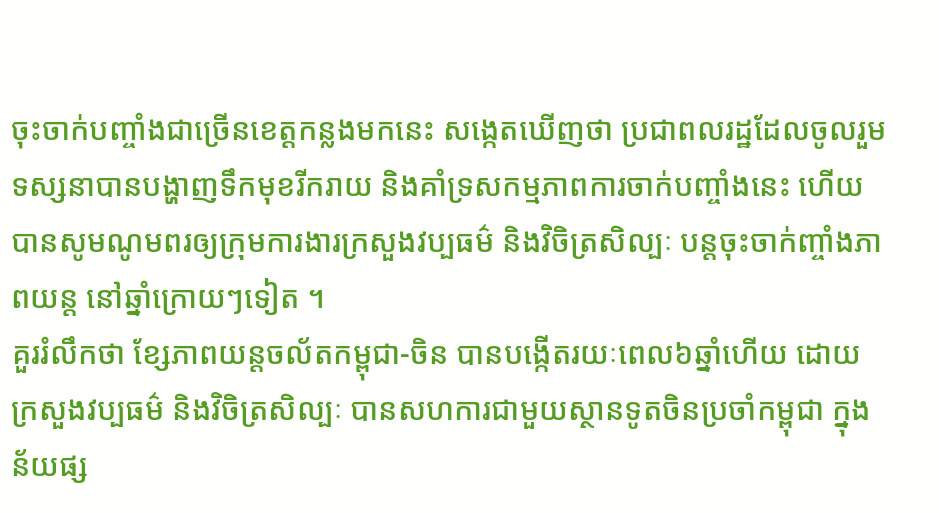ចុះចាក់បញ្ចាំងជាច្រើនខេត្តកន្លងមកនេះ សង្កេតឃើញថា ប្រជាពលរដ្ឋដែលចូលរួមទស្សនាបានបង្ហាញទឹកមុខរីករាយ និងគាំទ្រសកម្មភាពការចាក់បញ្ចាំងនេះ ហើយបានសូមណូមពរឲ្យក្រុមការងារក្រសួងវប្បធម៌ និងវិចិត្រសិល្បៈ បន្តចុះចាក់ញ្ចាំងភាពយន្ត នៅឆ្នាំក្រោយៗទៀត ។
គួររំលឹកថា ខ្សែភាពយន្តចល័តកម្ពុជា-ចិន បានបង្កើតរយៈពេល៦ឆ្នាំហើយ ដោយក្រសួងវប្បធម៌ និងវិចិត្រសិល្បៈ បានសហការជាមួយស្ថានទូតចិនប្រចាំកម្ពុជា ក្នុងន័យផ្ស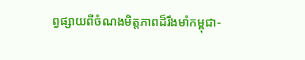ព្វផ្សាយពីចំណងមិត្តភាពដ៏រឹងមាំកម្ពុជា-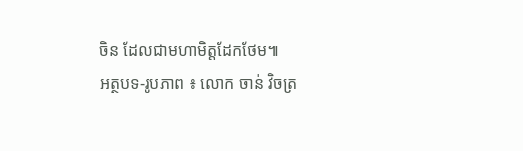ចិន ដែលជាមហាមិត្តដែកថែម៕
អត្ថបទ-រូបភាព ៖ លោក ចាន់ វិចត្រ